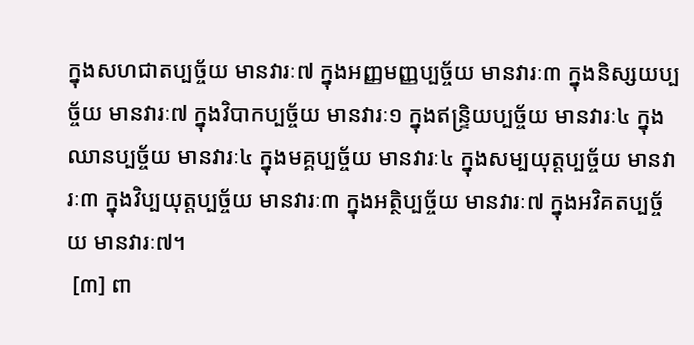ក្នុងសហជាតប្បច្ច័យ មានវារៈ៧ ក្នុងអញ្ញមញ្ញប្បច្ច័យ មានវារៈ៣ ក្នុងនិស្សយប្បច្ច័យ មានវារៈ៧ ក្នុងវិបាកប្បច្ច័យ មានវារៈ១ ក្នុងឥន្ទ្រិយប្បច្ច័យ មានវារៈ៤ ក្នុងឈានប្បច្ច័យ មានវារៈ៤ ក្នុងមគ្គប្បច្ច័យ មានវារៈ៤ ក្នុងសម្បយុត្តប្បច្ច័យ មានវារៈ៣ ក្នុងវិប្បយុត្តប្បច្ច័យ មានវារៈ៣ ក្នុងអត្ថិប្បច្ច័យ មានវារៈ៧ ក្នុងអវិគតប្បច្ច័យ មានវារៈ៧។
 [៣] ពា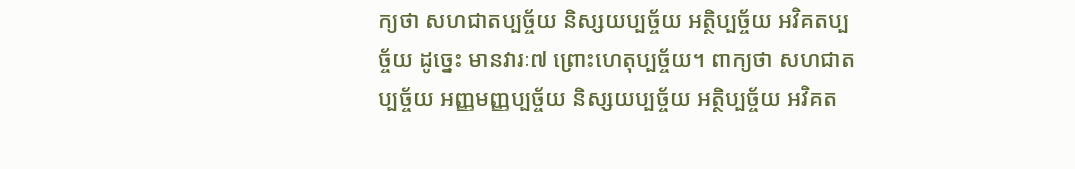ក្យថា សហជាតប្បច្ច័យ និស្សយប្បច្ច័យ អត្ថិប្បច្ច័យ អវិគតប្បច្ច័យ ដូចេ្នះ មានវារៈ៧ ព្រោះហេតុប្បច្ច័យ។ ពាក្យថា សហជាតប្បច្ច័យ អញ្ញមញ្ញប្បច្ច័យ និស្សយប្បច្ច័យ អត្ថិប្បច្ច័យ អវិគត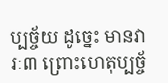ប្បច្ច័យ ដូចេ្នះ មានវារៈ៣ ព្រោះហេតុប្បច្ច័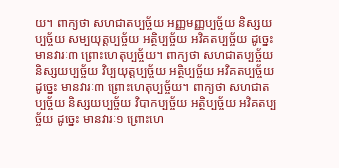យ។ ពាក្យថា សហជាតប្បច្ច័យ អញ្ញមញ្ញប្បច្ច័យ និស្សយប្បច្ច័យ សម្បយុត្តប្បច្ច័យ អត្ថិប្បច្ច័យ អវិគតប្បច្ច័យ ដូចេ្នះ មានវារៈ៣ ព្រោះហេតុប្បច្ច័យ។ ពាក្យថា សហជាតប្បច្ច័យ និស្សយប្បច្ច័យ វិប្បយុត្តប្បច្ច័យ អត្ថិប្បច្ច័យ អវិគតប្បច្ច័យ ដូចេ្នះ មានវារៈ៣ ព្រោះហេតុប្បច្ច័យ។ ពាក្យថា សហជាតប្បច្ច័យ និស្សយប្បច្ច័យ វិបាកប្បច្ច័យ អត្ថិប្បច្ច័យ អវិគតប្បច្ច័យ ដូចេ្នះ មានវារៈ១ ព្រោះហេ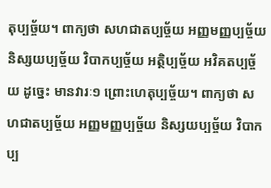តុប្បច្ច័យ។ ពាក្យថា សហជាតប្បច្ច័យ អញ្ញមញ្ញប្បច្ច័យ និស្សយប្បច្ច័យ វិបាកប្បច្ច័យ អត្ថិប្បច្ច័យ អវិគតប្បច្ច័យ ដូចេ្នះ មានវារៈ១ ព្រោះហេតុប្បច្ច័យ។ ពាក្យថា សហជាតប្បច្ច័យ អញ្ញមញ្ញប្បច្ច័យ និស្សយប្បច្ច័យ វិបាកប្ប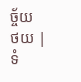ច្ច័យ
ថយ | ទំ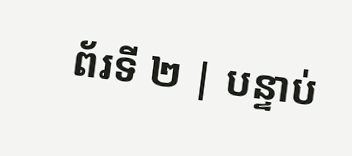ព័រទី ២ | បន្ទាប់